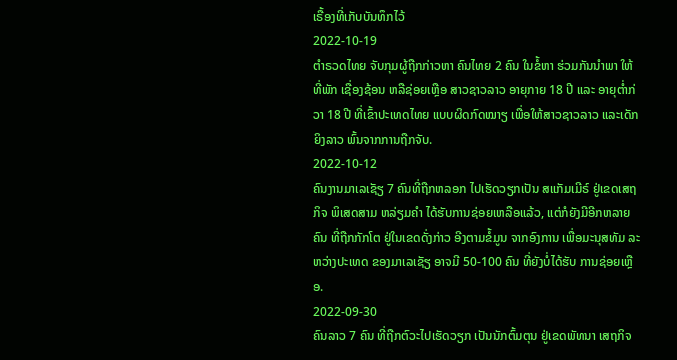ເຣື້ອງທີ່ເກັບບັນທຶກໄວ້
2022-10-19
ຕຳຣວດໄທຍ ຈັບກຸມຜູ້ຖືກກ່າວຫາ ຄົນໄທຍ 2 ຄົນ ໃນຂໍ້ຫາ ຮ່ວມກັນນຳພາ ໃຫ້ທີ່ພັກ ເຊື່ອງຊ້ອນ ຫລືຊ່ອຍເຫຼືອ ສາວຊາວລາວ ອາຍຸກາຍ 18 ປີ ແລະ ອາຍຸຕໍ່າກ່ວາ 18 ປີ ທີ່ເຂົ້າປະເທດໄທຍ ແບບຜິດກົດໝາຽ ເພື່ອໃຫ້ສາວຊາວລາວ ແລະເດັກຍິງລາວ ພົ້ນຈາກການຖືກຈັບ.
2022-10-12
ຄົນງານມາເລເຊັຽ 7 ຄົນທີ່ຖືກຫລອກ ໄປເຮັດວຽກເປັນ ສແກັມເມີຣ໌ ຢູ່ເຂດເສຖກິຈ ພິເສດສາມ ຫລ່ຽມຄໍາ ໄດ້ຮັບການຊ່ອຍເຫລືອແລ້ວ, ແຕ່ກໍຍັງມີອີກຫລາຍຄົນ ທີ່ຖືກກັກໂຕ ຢູ່ໃນເຂດດັ່ງກ່າວ ອີງຕາມຂໍ້ມູນ ຈາກອົງການ ເພື່ອມະນຸສທັມ ລະຫວ່າງປະເທດ ຂອງມາເລເຊັຽ ອາຈມີ 50-100 ຄົນ ທີ່ຍັງບໍ່ໄດ້ຮັບ ການຊ່ອຍເຫຼືອ.
2022-09-30
ຄົນລາວ 7 ຄົນ ທີ່ຖືກຕົວະໄປເຮັດວຽກ ເປັນນັກຕົ້ມຕຸນ ຢູ່ເຂດພັທນາ ເສຖກິຈ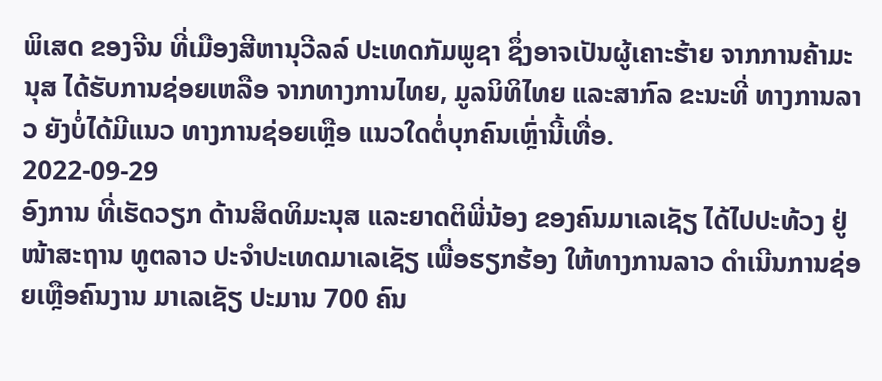ພິເສດ ຂອງຈີນ ທີ່ເມືອງສີຫານຸວີລລ໌ ປະເທດກັມພູຊາ ຊຶ່ງອາຈເປັນຜູ້ເຄາະຮ້າຍ ຈາກການຄ້າມະນຸສ ໄດ້ຮັບການຊ່ອຍເຫລືອ ຈາກທາງການໄທຍ, ມູລນິທິໄທຍ ແລະສາກົລ ຂະນະທີ່ ທາງການລາວ ຍັງບໍ່ໄດ້ມີແນວ ທາງການຊ່ອຍເຫຼືອ ແນວໃດຕໍ່ບຸກຄົນເຫຼົ່ານີ້ເທື່ອ.
2022-09-29
ອົງການ ທີ່ເຮັດວຽກ ດ້ານສິດທິມະນຸສ ແລະຍາດຕິພີ່ນ້ອງ ຂອງຄົນມາເລເຊັຽ ໄດ້ໄປປະທ້ວງ ຢູ່ໜ້າສະຖານ ທູຕລາວ ປະຈໍາປະເທດມາເລເຊັຽ ເພື່ອຮຽກຮ້ອງ ໃຫ້ທາງການລາວ ດໍາເນີນການຊ່ອຍເຫຼືອຄົນງານ ມາເລເຊັຽ ປະມານ 700 ຄົນ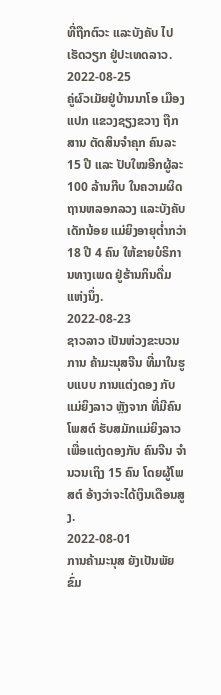ທີ່ຖືກຕົວະ ແລະບັງຄັບ ໄປເຮັດວຽກ ຢູ່ປະເທດລາວ.
2022-08-25
ຄູ່ຜົວເມັຍຢູ່ບ້ານນາໂອ ເມືອງແປກ ແຂວງຊຽງຂວາງ ຖືກສານ ຕັດສິນຈຳຄຸກ ຄົນລະ 15 ປີ ແລະ ປັບໃໝອີກຜູ້ລະ 100 ລ້ານກີບ ໃນຄວາມຜິດ ຖານຫລອກລວງ ແລະບັງຄັບເດັກນ້ອຍ ແມ່ຍິງອາຍຸຕໍ່າກວ່າ 18 ປີ 4 ຄົນ ໃຫ້ຂາຍບໍຣິການທາງເພດ ຢູ່ຮ້ານກິນດື່ມ ແຫ່ງນຶ່ງ.
2022-08-23
ຊາວລາວ ເປັນຫ່ວງຂະບວນການ ຄ້າມະນຸສຈີນ ທີ່ມາໃນຮູບແບບ ການແຕ່ງດອງ ກັບແມ່ຍິງລາວ ຫຼັງຈາກ ທີ່ມີຄົນໂພສຕ໌ ຮັບສມັກແມ່ຍິງລາວ ເພື່ອແຕ່ງດອງກັບ ຄົນຈີນ ຈຳນວນເຖິງ 15 ຄົນ ໂດຍຜູ້ໂພສຕ໌ ອ້າງວ່າຈະໄດ້ເງິນເດືອນສູງ.
2022-08-01
ການຄ້າມະນຸສ ຍັງເປັນພັຍຂົ່ມ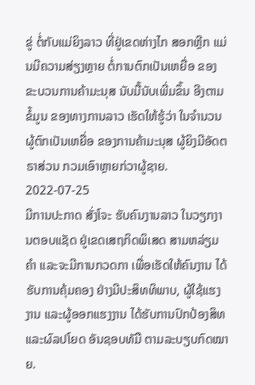ຂູ່ ຕໍ່ກັບແມ່ຍິງລາວ ທີ່ຢູ່ເຂດຫ່າງໄກ ສອກຫຼີກ ແມ່ນມີຄວາມສ່ຽງຫຼາຍ ຕໍ່ການຕົກເປັນເຫຍື່ອ ຂອງຂະບວນການຄ້າມະນຸສ ນັບມື້ນັບເພີ່ມຂຶ້ນ ອີງຕາມຂໍ້ມູນ ຂອງທາງການລາວ ເຮັດໃຫ້ຮູ້ວ່າ ໃນຈຳນວນຜູ້ຕົກເປັນເຫຍື່ອ ຂອງການຄ້າມະນຸສ ຜູ້ຍິງມີອັດຕຣາສ່ວນ ກວມເອົາຫຼາຍກ່ວາຜູ້ຊາຍ.
2022-07-25
ມີການປະກາດ ສັ່ງໂຈະ ຮັບຄົນງານລາວ ໃນວຽກງານຕອບແຊັດ ຢູ່ເຂດເສຖກິດພິເສດ ສາມຫລ່ຽມຄໍາ ແລະຈະມີການກວດກາ ເພື່ອເຮັດໃຫ້ຄົນງານ ໄດ້ຮັບການຄຸ້ມຄອງ ຢ່າງມີປະສິທທິພາບ, ຜູ້ໃຊ້ແຮງງານ ແລະຜູ້ອອກແຮງງານ ໄດ້ຮັບການປົກປ້ອງສິທ ແລະຜົລປໂຍດ ອັນຊອບທັມື ຕາມລະບຽບກົດໝາຍ.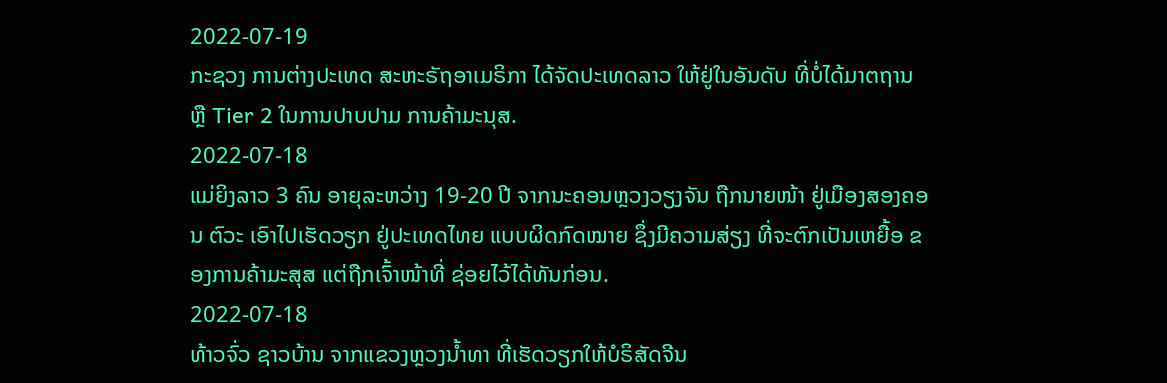2022-07-19
ກະຊວງ ການຕ່າງປະເທດ ສະຫະຣັຖອາເມຣິກາ ໄດ້ຈັດປະເທດລາວ ໃຫ້ຢູ່ໃນອັນດັບ ທີ່ບໍ່ໄດ້ມາຕຖານ ຫຼື Tier 2 ໃນການປາບປາມ ການຄ້າມະນຸສ.
2022-07-18
ແມ່ຍິງລາວ 3 ຄົນ ອາຍຸລະຫວ່າງ 19-20 ປີ ຈາກນະຄອນຫຼວງວຽງຈັນ ຖືກນາຍໜ້າ ຢູ່ເມືອງສອງຄອນ ຕົວະ ເອົາໄປເຮັດວຽກ ຢູ່ປະເທດໄທຍ ແບບຜິດກົດໝາຍ ຊຶ່ງມີຄວາມສ່ຽງ ທີ່ຈະຕົກເປັນເຫຍື້ອ ຂອງການຄ້າມະສຸສ ແຕ່ຖືກເຈົ້າໜ້າທີ່ ຊ່ອຍໄວ້ໄດ້ທັນກ່ອນ.
2022-07-18
ທ້າວຈົ່ວ ຊາວບ້ານ ຈາກແຂວງຫຼວງນ້ຳທາ ທີ່ເຮັດວຽກໃຫ້ບໍຣິສັດຈີນ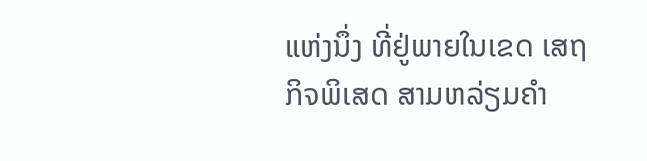ແຫ່ງນຶ່ງ ທີ່ຢູ່ພາຍໃນເຂດ ເສຖກິຈພິເສດ ສາມຫລ່ຽມຄຳ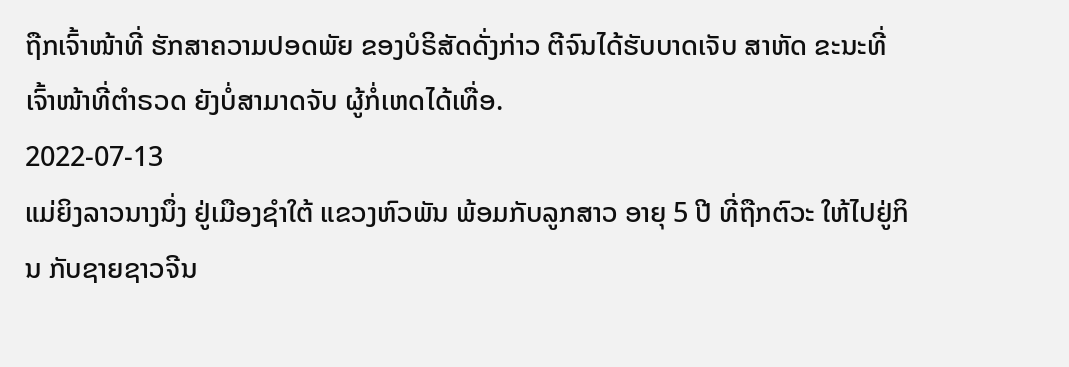ຖືກເຈົ້າໜ້າທີ່ ຮັກສາຄວາມປອດພັຍ ຂອງບໍຣິສັດດັ່ງກ່າວ ຕີຈົນໄດ້ຮັບບາດເຈັບ ສາຫັດ ຂະນະທີ່ ເຈົ້າໜ້າທີ່ຕຳຣວດ ຍັງບໍ່ສາມາດຈັບ ຜູ້ກໍ່ເຫດໄດ້ເທື່ອ.
2022-07-13
ແມ່ຍິງລາວນາງນຶ່ງ ຢູ່ເມືອງຊໍາໃຕ້ ແຂວງຫົວພັນ ພ້ອມກັບລູກສາວ ອາຍຸ 5 ປີ ທີ່ຖືກຕົວະ ໃຫ້ໄປຢູ່ກິນ ກັບຊາຍຊາວຈີນ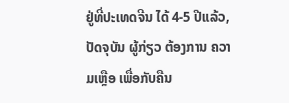ຢູ່ທີ່ປະເທດຈີນ ໄດ້ 4-5 ປີແລ້ວ, ປັດຈຸບັນ ຜູ້ກ່ຽວ ຕ້ອງການ ຄວາມເຫຼືອ ເພື່ອກັບຄືນ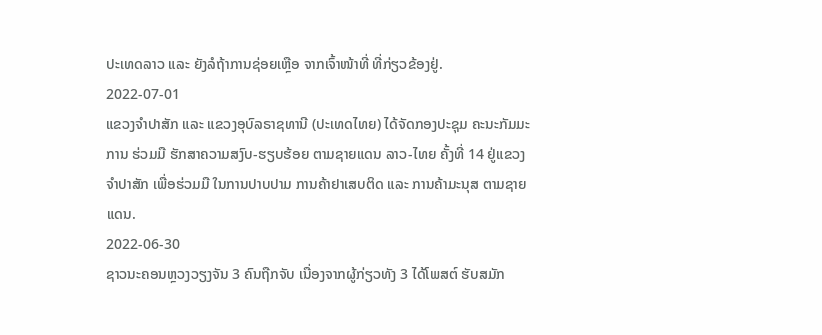ປະເທດລາວ ແລະ ຍັງລໍຖ້າການຊ່ອຍເຫຼືອ ຈາກເຈົ້າໜ້າທີ່ ທີ່ກ່ຽວຂ້ອງຢູ່.
2022-07-01
ແຂວງຈໍາປາສັກ ແລະ ແຂວງອຸບົລຣາຊທານີ (ປະເທດໄທຍ) ໄດ້ຈັດກອງປະຊຸມ ຄະນະກັມມະການ ຮ່ວມມື ຮັກສາຄວາມສງົບ-ຮຽບຮ້ອຍ ຕາມຊາຍແດນ ລາວ-ໄທຍ ຄັ້ງທີ່ 14 ຢູ່ແຂວງຈໍາປາສັກ ເພື່ອຮ່ວມມື ໃນການປາບປາມ ການຄ້າຢາເສບຕິດ ແລະ ການຄ້າມະນຸສ ຕາມຊາຍແດນ.
2022-06-30
ຊາວນະຄອນຫຼວງວຽງຈັນ 3 ຄົນຖືກຈັບ ເນື່ອງຈາກຜູ້ກ່ຽວທັງ 3 ໄດ້ໂພສຕ໌ ຮັບສມັກ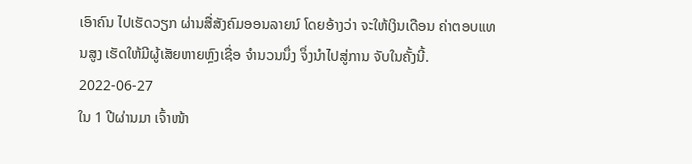ເອົາຄົນ ໄປເຮັດວຽກ ຜ່ານສື່ສັງຄົມອອນລາຍນ໌ ໂດຍອ້າງວ່າ ຈະໃຫ້ເງິນເດືອນ ຄ່າຕອບແທນສູງ ເຮັດໃຫ້ມີຜູ້ເສັຍຫາຍຫຼົງເຊື່ອ ຈຳນວນນຶ່ງ ຈຶ່ງນຳໄປສູ່ການ ຈັບໃນຄັ້ງນີ້.
2022-06-27
ໃນ 1 ປີຜ່ານມາ ເຈົ້າໜ້າ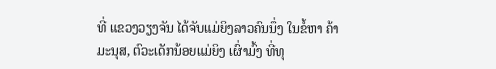ທີ່ ແຂວງວຽງຈັນ ໄດ້ຈັບແມ່ຍິງລາວຄົນນຶ່ງ ໃນຂໍ້ຫາ ຄ້າມະນຸສ, ຕົວະເດັກນ້ອຍແມ່ຍິງ ເຜົ່າມົ້ງ ທີ່ທຸ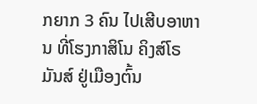ກຍາກ 3 ຄົນ ໄປເສີບອາຫານ ທີ່ໂຮງກາສິໂນ ຄິງສ໌ໂຣມັນສ໌ ຢູ່ເມືອງຕົ້ນ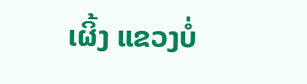ເຜິ້ງ ແຂວງບໍ່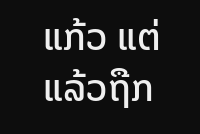ແກ້ວ ແຕ່ແລ້ວຖືກ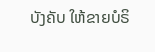ບັງຄັບ ໃຫ້ຂາຍບໍຣິ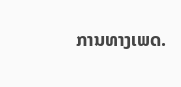ການທາງເພດ.